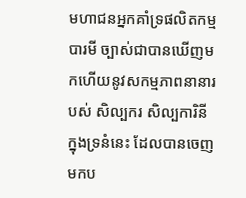មហាជនអ្នកគាំទ្រផលិតកម្មបារមី ច្បាស់ជាបានឃើញមកហើយនូវសកម្មភាពនានារបស់ សិល្បករ សិល្បការិនីក្នុងទ្រនំនេះ ដែលបានចេញមកប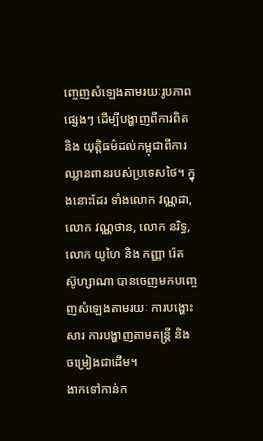ញ្ចេញសំឡេងតាមរយៈរូបភាពផ្សេងៗ ដើម្បីបង្ហាញពីការពិត និង យុត្តិធម៌ដល់កម្ពុជាពីការឈ្លានពានរបស់ប្រទេសថៃ។ ក្នុងនោះដែរ ទាំងលោក វណ្ណដា, លោក វណ្ណថាន, លោក នរិទ្ធ, លោក យូហៃ និង កញ្ញា រ៉េត ស៊ូហ្សាណា បានចេញមកបញ្ចេញសំឡេងតាមរយៈ ការបង្ហោះសារ ការបង្ហាញតាមតន្រ្តី និង ចម្រៀងជាដើម។
ងាកទៅកាន់ក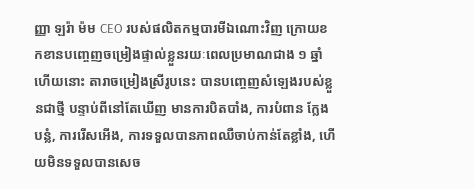ញ្ញា ឡរ៉ា ម៉ម CEO របស់ផលិតកម្មបារមីឯណោះវិញ ក្រោយខកខានបញ្ចេញចម្រៀងផ្ទាល់ខ្លួនរយៈពេលប្រមាណជាង ១ ឆ្នាំ ហើយនោះ តារាចម្រៀងស្រីរូបនេះ បានបញ្ចេញសំឡេងរបស់ខ្លួនជាថ្មី បន្ទាប់ពីនៅតែឃើញ មានការបិតបាំង, ការបំពាន ក្លែងបន្លំ, ការរើសអើង, ការទទួលបានភាពឈឺចាប់កាន់តែខ្លាំង, ហើយមិនទទួលបានសេច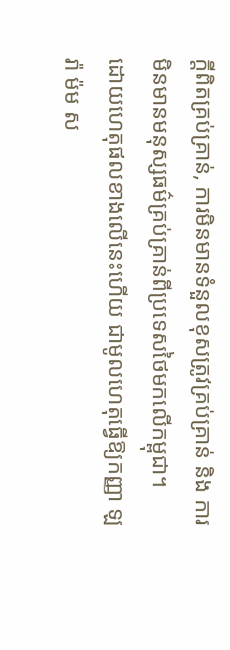ក្ដីពិតគ្រប់គ្រាន់, ការមិនមានទំនួលខុសត្រូវគ្រប់គ្រាន់ និង ការមិនមានមនុស្សធម៌គ្រប់គ្រាន់ពីប្រទេសថៃមកលើកម្ពុជា។
ដោយហេតុផលខាងលើនេះហើយ ជាមូលហេតុធ្វើឱ្យកញ្ញា ឡរ៉ា ម៉ម ស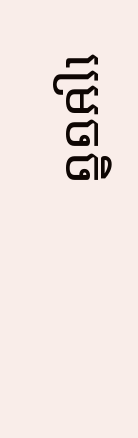ម្រេចចិ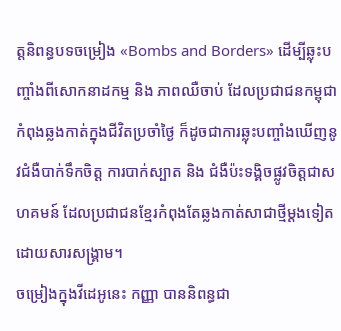ត្តនិពន្ធបទចម្រៀង «Bombs and Borders» ដើម្បីឆ្លុះបញ្ចាំងពីសោកនាដកម្ម និង ភាពឈឺចាប់ ដែលប្រជាជនកម្ពុជាកំពុងឆ្លងកាត់ក្នុងជីវិតប្រចាំថ្ងៃ ក៏ដូចជាការឆ្លុះបញ្ចាំងឃើញនូវជំងឺបាក់ទឹកចិត្ត ការបាក់ស្បាត និង ជំងឺប៉ះទង្គិចផ្លូវចិត្តជាសហគមន៍ ដែលប្រជាជនខ្មែរកំពុងតែឆ្លងកាត់សាជាថ្មីម្ដងទៀត ដោយសារសង្គ្រាម។
ចម្រៀងក្នុងវីដេអូនេះ កញ្ញា បាននិពន្ធជា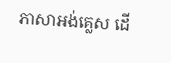ភាសាអង់គ្លេស ដើ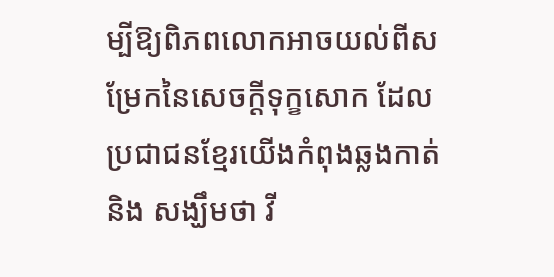ម្បីឱ្យពិភពលោកអាចយល់ពីសម្រែកនៃសេចក្ដីទុក្ខសោក ដែលប្រជាជនខ្មែរយើងកំពុងឆ្លងកាត់ និង សង្ឃឹមថា វី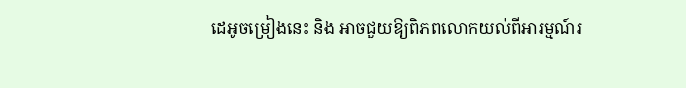ដេអូចម្រៀងនេះ និង អាចជួយឱ្យពិភពលោកយល់ពីអារម្មណ៍រ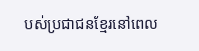បស់ប្រជាជនខ្មែរនៅពេល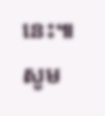នេះ៕
សូម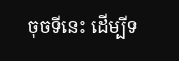ចុចទីនេះ ដើម្បីទ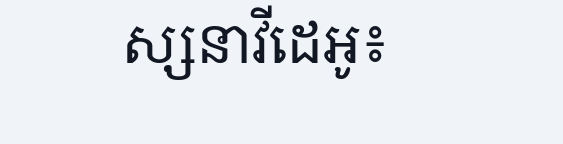ស្សនាវីដេអូ៖